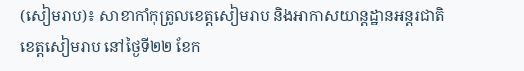(សៀមរាប)៖ សាខាកាំកុត្រូលខេត្តសៀមរាប និងអាកាសយាន្តដ្ឋានអន្តរជាតិខេត្តសៀមរាប នៅថ្ងៃទី២២ ខែក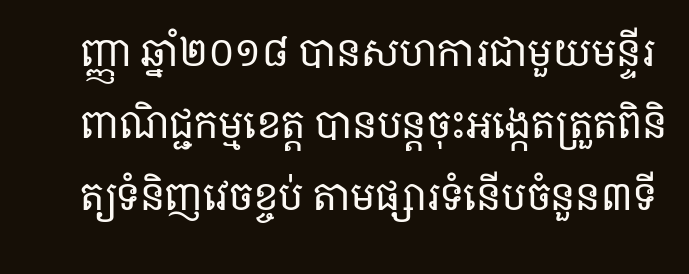ញ្ញា ឆ្នាំ២០១៨ បានសហការជាមួយមន្ទីរពាណិជ្ជកម្មខេត្ត បានបន្តចុះអង្កេតត្រួតពិនិត្យទំនិញវេចខ្ចប់ តាមផ្សារទំនើបចំនួន៣ទី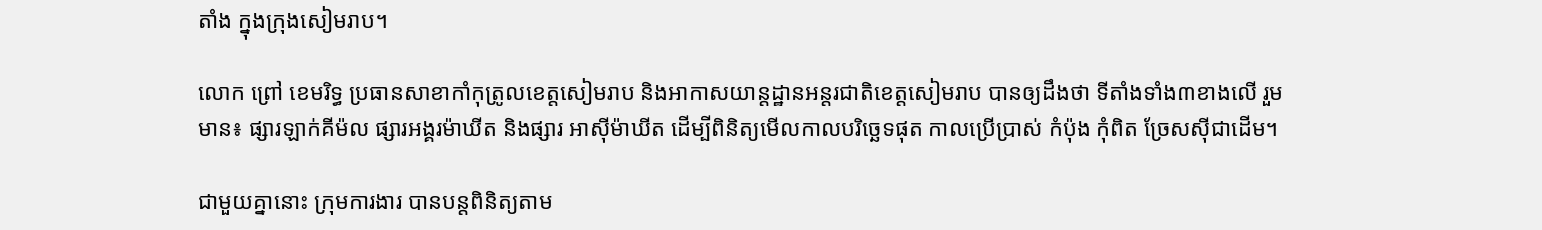តាំង ក្នុងក្រុងសៀមរាប។

លោក ព្រៅ ខេមរិទ្ធ ប្រធានសាខាកាំកុត្រូលខេត្តសៀមរាប និងអាកាសយាន្តដ្ឋានអន្តរជាតិខេត្តសៀមរាប បានឲ្យដឹងថា ទីតាំងទាំង៣ខាងលើ រួមមាន៖ ផ្សារឡាក់គីម៉ល ផ្សារអង្គរម៉ាឃីត និងផ្សារ អាស៊ីម៉ាឃីត ដើម្បីពិនិត្យមើលកាលបរិច្ឆេទផុត កាលប្រើប្រាស់ កំប៉ុង កុំពិត ច្រែសស៊ីជាដើម។

ជាមួយគ្នានោះ ក្រុមការងារ បានបន្តពិនិត្យតាម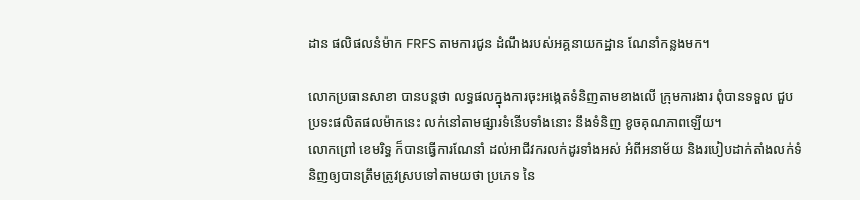ដាន ផលិផលនំម៉ាក FRFS តាមការជូន ដំណឹងរបស់អគ្គនាយកដ្ឋាន ណែនាំកន្លងមក។

លោកប្រធានសាខា បានបន្តថា លទ្ធផលក្នុងការចុះអង្កេតទំនិញតាមខាងលើ ក្រុមការងារ ពុំបានទទួល ជួបប្រទះផលិតផលម៉ាកនេះ លក់នៅតាមផ្សារទំនើបទាំងនោះ នឹងទំនិញ ខូចគុណភាពឡើយ។
លោកព្រៅ ខេមរិទ្ធ ក៏បានធ្វើការណែនាំ ដល់អាជីវករលក់ដូរទាំងអស់ អំពីអនាម័យ និងរបៀបដាក់តាំងលក់ទំនិញឲ្យបានត្រឹមត្រូវស្របទៅតាមយថា ប្រភេទ នៃ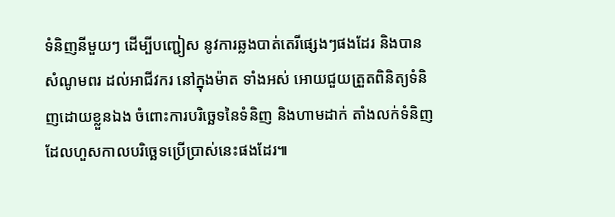ទំនិញនីមួយៗ ដើម្បីបញ្ជៀស នូវការឆ្លងបាត់តេរីផ្សេងៗផងដែរ និងបានសំណូមពរ ដល់អាជីវករ នៅក្នុងម៉ាត ទាំងអស់ អោយជួយត្រួតពិនិត្យទំនិញដោយខ្លួនឯង ចំពោះការបរិច្ឆេទនៃទំនិញ និងហាមដាក់ តាំងលក់ទំនិញ ដែលហួសកាលបរិច្ឆេទប្រើប្រាស់នេះផងដែរ៕